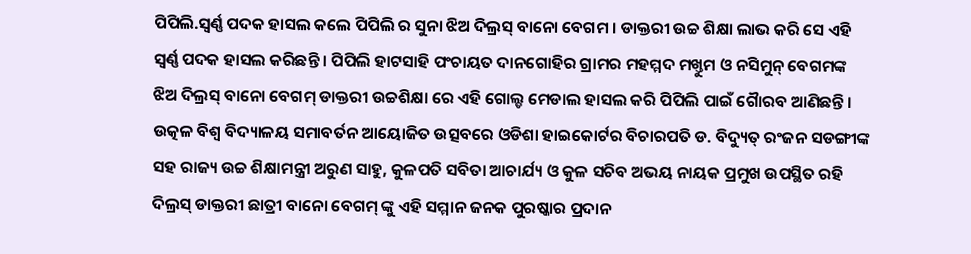ପିପିଲି.ସ୍ୱର୍ଣ୍ଣ ପଦକ ହାସଲ କଲେ ପିପିଲି ର ସୁନା ଝିଅ ଦିଲ୍ରସ୍ ବାନୋ ବେଗମ । ଡାକ୍ତରୀ ଉଚ୍ଚ ଶିକ୍ଷା ଲାଭ କରି ସେ ଏହି ସ୍ୱର୍ଣ୍ଣ ପଦକ ହାସଲ କରିଛନ୍ତି । ପିପିଲି ହାଟସାହି ପଂଚାୟତ ଦାନଗୋହିର ଗ୍ରାମର ମହମ୍ମଦ ମଖ୍ତୁମ ଓ ନସିମୁନ୍ ବେଗମଙ୍କ ଝିଅ ଦିଲ୍ରସ୍ ବାନୋ ବେଗମ୍ ଡାକ୍ତରୀ ଉଚ୍ଚଶିକ୍ଷା ରେ ଏହି ଗୋଲ୍ଡ ମେଡାଲ ହାସଲ କରି ପିପିଲି ପାଇଁ ଗୈାରବ ଆଣିଛନ୍ତି । ଉତ୍କଳ ବିଶ୍ୱ ବିଦ୍ୟାଳୟ ସମାବର୍ତନ ଆୟୋଜିତ ଉତ୍ସବରେ ଓଡିଶା ହାଇକୋର୍ଟର ବିଚାରପତି ଡ. ବିଦ୍ୟୁତ୍ ରଂଜନ ସଡଙ୍ଗୀଙ୍କ ସହ ରାଜ୍ୟ ଉଚ୍ଚ ଶିକ୍ଷାମନ୍ତ୍ରୀ ଅରୁଣ ସାହୁ, କୁଳପତି ସବିତା ଆଚାର୍ଯ୍ୟ ଓ କୁଳ ସଚିବ ଅଭୟ ନାୟକ ପ୍ରମୁଖ ଉପସ୍ଥିତ ରହି ଦିଲ୍ରସ୍ ଡାକ୍ତରୀ ଛାତ୍ରୀ ବାନୋ ବେଗମ୍ ଙ୍କୁ ଏହି ସମ୍ମାନ ଜନକ ପୁରଷ୍କାର ପ୍ରଦାନ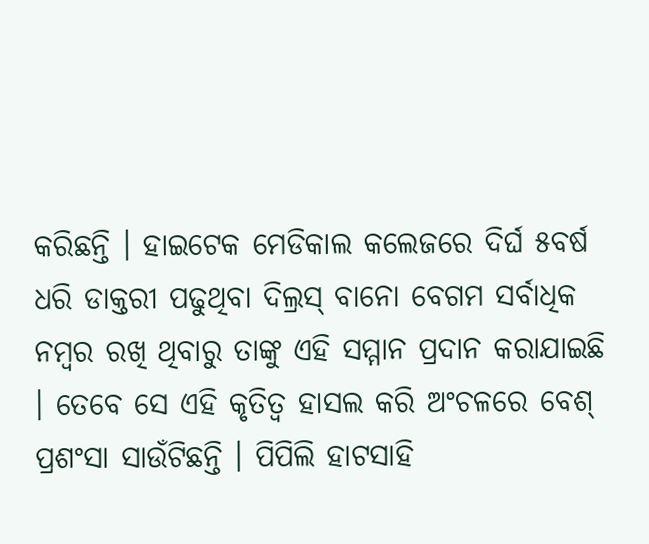କରିଛନ୍ତି । ହାଇଟେକ ମେଡିକାଲ କଲେଜରେ ଦିର୍ଘ ୫ବର୍ଷ ଧରି ଡାକ୍ତରୀ ପଢୁଥିବା ଦିଲ୍ରସ୍ ବାନୋ ବେଗମ ସର୍ବାଧିକ ନମ୍ବର ରଖି ଥିବାରୁ ତାଙ୍କୁ ଏହି ସମ୍ମାନ ପ୍ରଦାନ କରାଯାଇଛି । ତେବେ ସେ ଏହି କୃତିତ୍ୱ ହାସଲ କରି ଅଂଚଳରେ ବେଶ୍ ପ୍ରଶଂସା ସାଉଁଟିଛନ୍ତି । ପିପିଲି ହାଟସାହି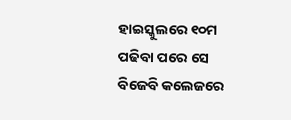ହାଇସ୍କୁଲରେ ୧୦ମ ପଢିବା ପରେ ସେ ବିଜେବି କଲେଜରେ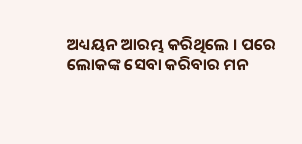ଅଧ୍ୟୟନ ଆରମ୍ଭ କରିଥିଲେ । ପରେ ଲୋକଙ୍କ ସେବା କରିବାର ମନ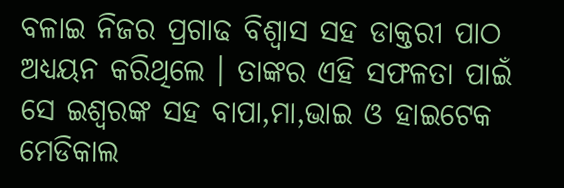ବଳାଇ ନିଜର ପ୍ରଗାଢ ବିଶ୍ୱାସ ସହ ଡାକ୍ତରୀ ପାଠ ଅଧ୍ୟୟନ କରିଥିଲେ । ତାଙ୍କର ଏହି ସଫଳତା ପାଇଁ ସେ ଇଶ୍ୱରଙ୍କ ସହ ବାପା,ମା,ଭାଇ ଓ ହାଇଟେକ ମେଡିକାଲ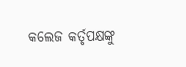କଲେଜ କର୍ତୃପକ୍ଷଙ୍କୁ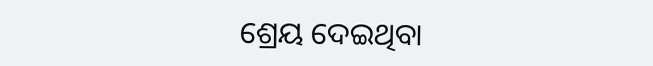ଶ୍ରେୟ ଦେଇଥିବା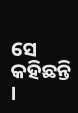ସେ କହିଛନ୍ତି ।